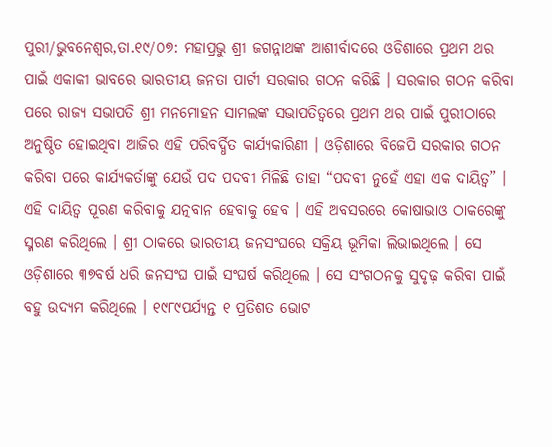ପୁରୀ/ଭୁବନେଶ୍ୱର,ତା.୧୯/୦୭: ମହାପ୍ରଭୁ ଶ୍ରୀ ଜଗନ୍ନାଥଙ୍କ ଆଶୀର୍ବାଦରେ ଓଡିଶାରେ ପ୍ରଥମ ଥର ପାଇଁ ଏକାକୀ ଭାବରେ ଭାରତୀୟ ଜନତା ପାର୍ଟୀ ସରକାର ଗଠନ କରିଛି । ସରକାର ଗଠନ କରିବା ପରେ ରାଜ୍ୟ ସଭାପତି ଶ୍ରୀ ମନମୋହନ ସାମଲଙ୍କ ସଭାପତିତ୍ୱରେ ପ୍ରଥମ ଥର ପାଇଁ ପୁରୀଠାରେ ଅନୁଷ୍ଠିତ ହୋଇଥିବା ଆଜିର ଏହି ପରିବର୍ଦ୍ଧିତ କାର୍ଯ୍ୟକାରିଣୀ । ଓଡ଼ିଶାରେ ବିଜେପି ସରକାର ଗଠନ କରିବା ପରେ କାର୍ଯ୍ୟକର୍ତାଙ୍କୁ ଯେଉଁ ପଦ ପଦବୀ ମିଳିଛି ତାହା “ପଦବୀ ନୁହେଁ ଏହା ଏକ ଦାୟିତ୍ୱ” । ଏହି ଦାୟିତ୍ୱ ପୂରଣ କରିବାକୁ ଯତ୍ନବାନ ହେବାକୁ ହେବ । ଏହି ଅବସରରେ କୋଷାଭାଓ ଠାକରେଙ୍କୁ ସ୍ମରଣ କରିଥିଲେ । ଶ୍ରୀ ଠାକରେ ଭାରତୀୟ ଜନସଂଘରେ ସକ୍ରିୟ ଭୂମିକା ଲିଭାଇଥିଲେ । ସେ ଓଡ଼ିଶାରେ ୩୭ବର୍ଷ ଧରି ଜନସଂଘ ପାଇଁ ସଂଘର୍ଷ କରିଥିଲେ । ସେ ସଂଗଠନକୁ ସୁଦୃଢ଼ କରିବା ପାଇଁ ବହୁ ଉଦ୍ୟମ କରିଥିଲେ । ୧୯୮୯ପର୍ଯ୍ୟନ୍ତ ୧ ପ୍ରତିଶତ ଭୋଟ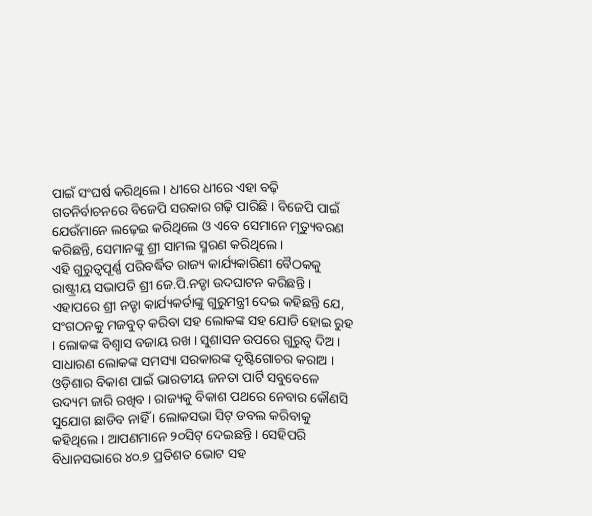ପାଇଁ ସଂଘର୍ଷ କରିଥିଲେ । ଧୀରେ ଧୀରେ ଏହା ବଢ଼ି ଗତନିର୍ବାଚନରେ ବିଜେପି ସରକାର ଗଢ଼ି ପାରିଛି । ବିଜେପି ପାଇଁ ଯେଉଁମାନେ ଲଢ଼େଇ କରିଥିଲେ ଓ ଏବେ ସେମାନେ ମୃତ୍ୟୁବରଣ କରିଛନ୍ତି, ସେମାନଙ୍କୁ ଶ୍ରୀ ସାମଲ ସ୍ମରଣ କରିଥିଲେ ।
ଏହି ଗୁରୁତ୍ୱପୂର୍ଣ୍ଣ ପରିବର୍ଦ୍ଧିତ ରାଜ୍ୟ କାର୍ଯ୍ୟକାରିଣୀ ବୈଠକକୁ ରାଷ୍ଟ୍ରୀୟ ସଭାପତି ଶ୍ରୀ ଜେ.ପି.ନଡ୍ଡା ଉଦଘାଟନ କରିଛନ୍ତି । ଏହାପରେ ଶ୍ରୀ ନଡ୍ଡା କାର୍ଯ୍ୟକର୍ତାଙ୍କୁ ଗୁରୁମନ୍ତ୍ରୀ ଦେଇ କହିଛନ୍ତି ଯେ, ସଂଗଠନକୁ ମଜବୁତ୍ କରିବା ସହ ଲୋକଙ୍କ ସହ ଯୋଡି ହୋଇ ରୁହ । ଲୋକଙ୍କ ବିଶ୍ୱାସ ବଜାୟ ରଖ । ସୁଶାସନ ଉପରେ ଗୁରୁତ୍ୱ ଦିଅ । ସାଧାରଣ ଲୋକଙ୍କ ସମସ୍ୟା ସରକାରଙ୍କ ଦୃଷ୍ଟିଗୋଚର କରାଅ । ଓଡ଼ିଶାର ବିକାଶ ପାଇଁ ଭାରତୀୟ ଜନତା ପାର୍ଟି ସବୁବେଳେ ଉଦ୍ୟମ ଜାରି ରଖିବ । ରାଜ୍ୟକୁ ବିକାଶ ପଥରେ ନେବାର କୌଣସି ସୁଯୋଗ ଛାଡିବ ନାହିଁ । ଲୋକସଭା ସିଟ୍ ଡବଲ କରିବାକୁ କହିଥିଲେ । ଆପଣମାନେ ୨୦ସିଟ୍ ଦେଇଛନ୍ତି । ସେହିପରି ବିଧାନସଭାରେ ୪୦.୭ ପ୍ରତିଶତ ଭୋଟ ସହ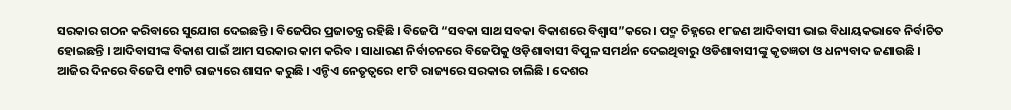ସରକାର ଗଠନ କରିବାରେ ସୁଯୋଗ ଦେଇଛନ୍ତି । ବିଜେପିର ପ୍ରଜାତନ୍ତ୍ର ରହିଛି । ବିଜେପି “ସବକା ସାଥ ସବକା ବିକାଶରେ ବିଶ୍ୱାସ”କରେ । ପଦ୍ମ ଚିହ୍ନରେ ୧୮ଜଣ ଆଦିବାସୀ ଭାଇ ବିଧାୟକଭାବେ ନିର୍ବାଚିତ ହୋଇଛନ୍ତି । ଆଦିବାସୀଙ୍କ ବିକାଶ ପାଇଁ ଆମ ସରକାର କାମ କରିବ । ସାଧାରଣ ନିର୍ବାଚନରେ ବିଜେପିକୁ ଓଡ଼ିଶାବାସୀ ବିପୁଳ ସମର୍ଥନ ଦେଇଥିବାରୁ ଓଡିଶାବାସୀଙ୍କୁ କୃତଜ୍ଞତା ଓ ଧନ୍ୟବାଦ ଜଣାଉଛି ।
ଆଜିର ଦିନରେ ବିଜେପି ୧୩ଟି ରାଜ୍ୟରେ ଶାସନ କରୁଛି । ଏନ୍ଡିଏ ନେତୃତ୍ୱରେ ୧୮ଟି ରାଜ୍ୟରେ ସରକାର ଚାଲିଛି । ଦେଶର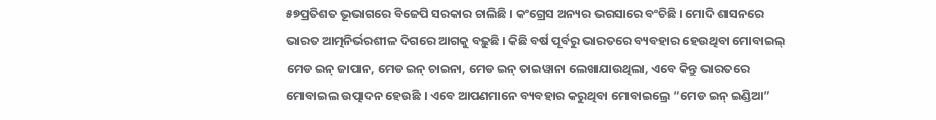୫୭ପ୍ରତିଶତ ଭୂଭାଗରେ ବିଜେପି ସରକାର ଚାଲିଛି । କଂଗ୍ରେସ ଅନ୍ୟର ଭରସାରେ ବଂଚିଛି । ମୋଦି ଶାସନରେ ଭାରତ ଆତ୍ମନିର୍ଭରଶୀଳ ଦିଗରେ ଆଗକୁ ବଢ଼ୁଛି । କିଛି ବର୍ଷ ପୂର୍ବରୁ ଭାରତରେ ବ୍ୟବହାର ହେଉଥିବା ମୋବାଇଲ୍ ମେଡ ଇନ୍ ଜାପାନ, ମେଡ ଇନ୍ ଚାଇନା, ମେଡ ଇନ୍ ତାଇୱାନା ଲେଖାଯାଉଥିଲା, ଏବେ କିନ୍ତୁ ଭାରତରେ ମୋବାଇଲ ଉତ୍ପାଦନ ହେଉଛି । ଏବେ ଆପଣମାନେ ବ୍ୟବହାର କରୁଥିବା ମୋବାଇଲ୍ରେ “ମେଡ ଇନ୍ ଇଣ୍ଡିଆ”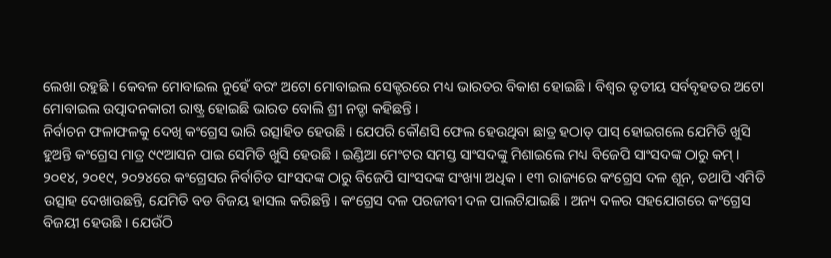ଲେଖା ରହୁଛି । କେବଳ ମୋବାଇଲ ନୁହେଁ ବରଂ ଅଟୋ ମୋବାଇଲ ସେକ୍ଟରରେ ମଧ୍ୟ ଭାରତର ବିକାଶ ହୋଇଛି । ବିଶ୍ୱର ତୃତୀୟ ସର୍ବବୃହତର ଅଟୋ ମୋବାଇଲ ଉତ୍ପାଦନକାରୀ ରାଷ୍ଟ୍ର ହୋଇଛି ଭାରତ ବୋଲି ଶ୍ରୀ ନଡ୍ଡା କହିଛନ୍ତି ।
ନିର୍ବାଚନ ଫଳାଫଳକୁ ଦେଖି କଂଗ୍ରେସ ଭାରି ଉତ୍ସାହିତ ହେଉଛି । ଯେପରି କୌଣସି ଫେଲ ହେଉଥିବା ଛାତ୍ର ହଠାତ୍ ପାସ୍ ହୋଇଗଲେ ଯେମିତି ଖୁସି ହୁଅନ୍ତି କଂଗ୍ରେସ ମାତ୍ର ୯୯ଆସନ ପାଇ ସେମିତି ଖୁସି ହେଉଛି । ଇଣ୍ଡିଆ ମେଂଟର ସମସ୍ତ ସାଂସଦଙ୍କୁ ମିଶାଇଲେ ମଧ୍ୟ ବିଜେପି ସାଂସଦଙ୍କ ଠାରୁ କମ୍ । ୨୦୧୪, ୨୦୧୯, ୨୦୨୪ରେ କଂଗ୍ରେସର ନିର୍ବାଚିତ ସାଂସଦଙ୍କ ଠାରୁ ବିଜେପି ସାଂସଦଙ୍କ ସଂଖ୍ୟା ଅଧିକ । ୧୩ ରାଜ୍ୟରେ କଂଗ୍ରେସ ଦଳ ଶୂନ, ତଥାପି ଏମିତି ଉତ୍ସାହ ଦେଖାଉଛନ୍ତି, ଯେମିତି ବଡ ବିଜୟ ହାସଲ କରିଛନ୍ତି । କଂଗ୍ରେସ ଦଳ ପରଜୀବୀ ଦଳ ପାଲଟିଯାଇଛି । ଅନ୍ୟ ଦଳର ସହଯୋଗରେ କଂଗ୍ରେସ ବିଜୟୀ ହେଉଛି । ଯେଉଁଠି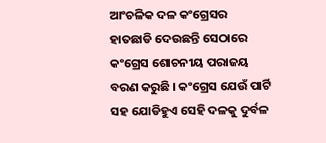ଆଂଚଳିକ ଦଳ କଂଗ୍ରେସର ହାତଛାଡି ଦେଉଛନ୍ତି ସେଠାରେ କଂଗ୍ରେସ ଶୋଚନୀୟ ପରାଜୟ ବରଣ କରୁଛି । କଂଗ୍ରେସ ଯେଉଁ ପାର୍ଟି ସହ ଯୋଡିହୁଏ ସେହି ଦଳକୁ ଦୁର୍ବଳ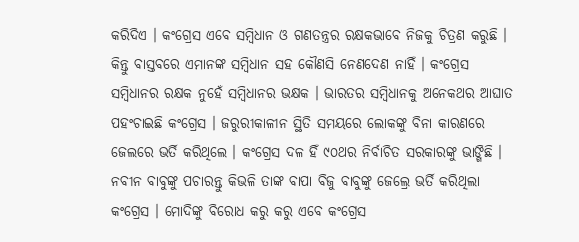କରିଦିଏ । କଂଗ୍ରେସ ଏବେ ସମ୍ବିଧାନ ଓ ଗଣତନ୍ତ୍ରର ରକ୍ଷକଭାବେ ନିଜକୁ ଚିତ୍ରଣ କରୁଛି । କିନ୍ତୁ ବାସ୍ତବରେ ଏମାନଙ୍କ ସମ୍ବିଧାନ ସହ କୌଣସି ନେଣଦେଣ ନାହିଁ । କଂଗ୍ରେସ ସମ୍ବିଧାନର ରକ୍ଷକ ନୁହେଁ ସମ୍ବିଧାନର ଭକ୍ଷକ । ଭାରତର ସମ୍ବିଧାନକୁ ଅନେକଥର ଆଘାତ ପହଂଚାଇଛି କଂଗ୍ରେସ । ଜରୁରୀକାଳୀନ ସ୍ଥିତି ସମୟରେ ଲୋକଙ୍କୁ ବିନା କାରଣରେ ଜେଲରେ ଭର୍ତି କରିଥିଲେ । କଂଗ୍ରେସ ଦଳ ହିଁ ୯୦ଥର ନିର୍ବାଚିତ ସରକାରଙ୍କୁ ଭାଙ୍ଗିଛି । ନବୀନ ବାବୁଙ୍କୁ ପଚାରନ୍ତୁ କିଭଳି ତାଙ୍କ ବାପା ବିଜୁ ବାବୁଙ୍କୁ ଜେଲ୍ରେ ଭର୍ତି କରିଥିଲା କଂଗ୍ରେସ । ମୋଦିଙ୍କୁ ବିରୋଧ କରୁ କରୁ ଏବେ କଂଗ୍ରେସ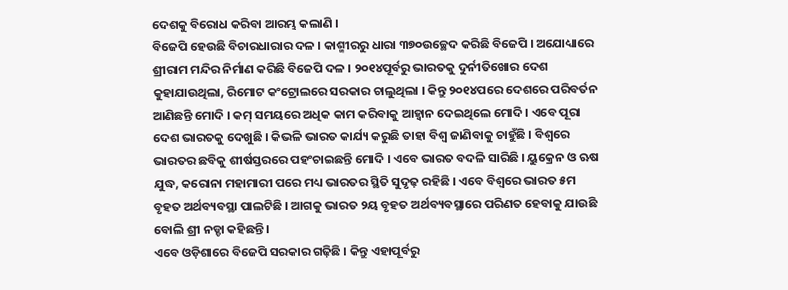ଦେଶକୁ ବିରୋଧ କରିବା ଆରମ୍ଭ କଲାଣି ।
ବିଜେପି ହେଉଛି ବିଚାରଧାରାର ଦଳ । କାଶ୍ମୀରରୁ ଧାରା ୩୭୦ଉଚ୍ଛେଦ କରିଛି ବିଜେପି । ଅଯୋଧ୍ୟାରେ ଶ୍ରୀରାମ ମନ୍ଦିର ନିର୍ମାଣ କରିଛି ବିଜେପି ଦଳ । ୨୦୧୪ପୂର୍ବରୁ ଭାରତକୁ ଦୁର୍ନୀତିଖୋର ଦେଶ କୁହାଯାଉଥିଲା, ରିମୋଟ କଂଟ୍ରୋଲରେ ସରକାର ଚାଲୁଥିଲା । କିନ୍ତୁ ୨୦୧୪ପରେ ଦେଶରେ ପରିବର୍ତନ ଆଣିଛନ୍ତି ମୋଦି । କମ୍ ସମୟରେ ଅଧିକ କାମ କରିବାକୁ ଆହ୍ୱାନ ଦେଇଥିଲେ ମୋଦି । ଏବେ ପୂରା ଦେଶ ଭାରତକୁ ଦେଖୁଛି । କିଭଳି ଭାରତ କାର୍ଯ୍ୟ କରୁଛି ତାହା ବିଶ୍ୱ ଜାଣିବାକୁ ଚାହୁଁଛି । ବିଶ୍ୱରେ ଭାରତର ଛବିକୁ ଶୀର୍ଷସ୍ତରରେ ପହଂଚାଇଛନ୍ତି ମୋଦି । ଏବେ ଭାରତ ବଦଳି ସାରିଛି । ୟୁକ୍ରେନ ଓ ଋଷ ଯୁଦ୍ଧ, କରୋନା ମହାମାରୀ ପରେ ମଧ୍ୟ ଭାରତର ସ୍ଥିତି ସୁଦୃଢ଼ ରହିଛି । ଏବେ ବିଶ୍ୱରେ ଭାରତ ୫ମ ବୃହତ ଅର୍ଥବ୍ୟବସ୍ଥା ପାଲଟିଛି । ଆଗକୁ ଭାରତ ୨ୟ ବୃହତ ଅର୍ଥବ୍ୟବସ୍ଥାରେ ପରିଣତ ହେବାକୁ ଯାଉଛି ବୋଲି ଶ୍ରୀ ନଡ୍ଡା କହିଛନ୍ତି ।
ଏବେ ଓଡ଼ିଶାରେ ବିଜେପି ସରକାର ଗଢ଼ିଛି । କିନ୍ତୁ ଏହାପୂର୍ବରୁ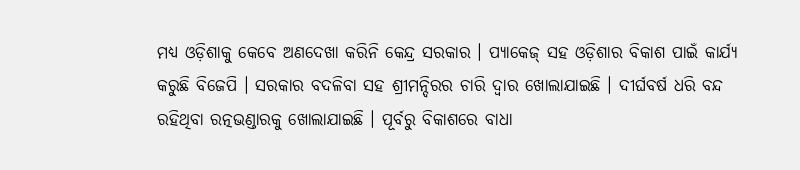ମଧ୍ୟ ଓଡ଼ିଶାକୁ କେବେ ଅଣଦେଖା କରିନି କେନ୍ଦ୍ର ସରକାର । ପ୍ୟାକେଜ୍ ସହ ଓଡ଼ିଶାର ବିକାଶ ପାଇଁ କାର୍ଯ୍ୟ କରୁଛି ବିଜେପି । ସରକାର ବଦଳିବା ସହ ଶ୍ରୀମନ୍ଦିରର ଚାରି ଦ୍ୱାର ଖୋଲାଯାଇଛି । ଦୀର୍ଘବର୍ଷ ଧରି ବନ୍ଦ ରହିଥିବା ରତ୍ନଭଣ୍ଡାରକୁ ଖୋଲାଯାଇଛି । ପୂର୍ବରୁ ବିକାଶରେ ବାଧା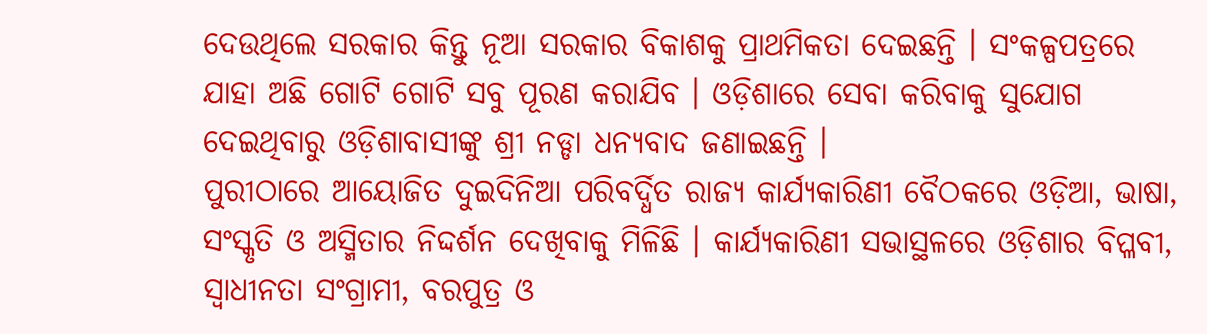ଦେଉଥିଲେ ସରକାର କିନ୍ତୁ ନୂଆ ସରକାର ବିକାଶକୁ ପ୍ରାଥମିକତା ଦେଇଛନ୍ତି । ସଂକଳ୍ପପତ୍ରରେ ଯାହା ଅଛି ଗୋଟି ଗୋଟି ସବୁ ପୂରଣ କରାଯିବ । ଓଡ଼ିଶାରେ ସେବା କରିବାକୁ ସୁଯୋଗ ଦେଇଥିବାରୁ ଓଡ଼ିଶାବାସୀଙ୍କୁ ଶ୍ରୀ ନଡ୍ଡା ଧନ୍ୟବାଦ ଜଣାଇଛନ୍ତି ।
ପୁରୀଠାରେ ଆୟୋଜିତ ଦୁଇଦିନିଆ ପରିବର୍ଦ୍ଧିତ ରାଜ୍ୟ କାର୍ଯ୍ୟକାରିଣୀ ବୈଠକରେ ଓଡ଼ିଆ, ଭାଷା, ସଂସ୍କୃତି ଓ ଅସ୍ମିତାର ନିଦ୍ଦର୍ଶନ ଦେଖିବାକୁ ମିଳିଛି । କାର୍ଯ୍ୟକାରିଣୀ ସଭାସ୍ଥଳରେ ଓଡ଼ିଶାର ବିପ୍ଳବୀ, ସ୍ୱାଧୀନତା ସଂଗ୍ରାମୀ, ବରପୁତ୍ର ଓ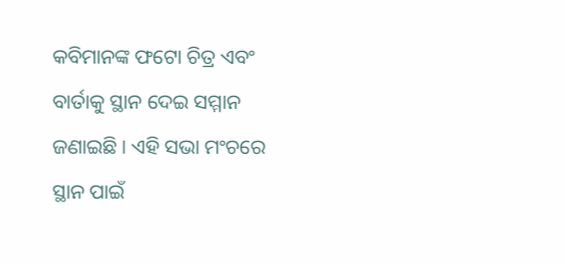କବିମାନଙ୍କ ଫଟୋ ଚିତ୍ର ଏବଂ ବାର୍ତାକୁ ସ୍ଥାନ ଦେଇ ସମ୍ମାନ ଜଣାଇଛି । ଏହି ସଭା ମଂଚରେ ସ୍ଥାନ ପାଇଁ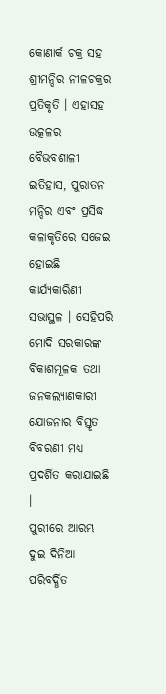କୋଣାର୍କ ଚକ୍ର ସହ ଶ୍ରୀମନ୍ଦିର ନୀଳଚକ୍ରର ପ୍ରତିକୃତି । ଏହାସହ ଉତ୍କଳର ବୈଭବଶାଳୀ ଇତିହାସ, ପୁରାତନ ମନ୍ଦିର ଏବଂ ପ୍ରସିଦ୍ଧ କଳାକୃତିରେ ସଜେଇ ହୋଇଛି କାର୍ଯ୍ୟକାରିଣୀ ସଭାସ୍ଥଳ । ସେହିପରି ମୋଦି ସରକାରଙ୍କ ବିକାଶମୂଳକ ତଥା ଜନକଲ୍ୟାଣକାରୀ ଯୋଜନାର ବିସ୍ତୃତ ବିବରଣୀ ମଧ୍ୟ ପ୍ରଦର୍ଶିତ କରାଯାଇଛି ।
ପୁରୀରେ ଆରମ୍ଭ ଦୁଇ ଦିନିଆ ପରିବର୍ଦ୍ଧିତ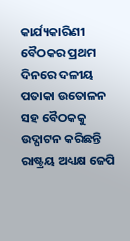କାର୍ଯ୍ୟକାରିଣୀ ବୈଠକର ପ୍ରଥମ ଦିନରେ ଦଳୀୟ ପତାକା ଉତୋଳନ ସହ ବୈଠକକୁ ଉଦ୍ଘାଟନ କରିଛନ୍ତି ରାଷ୍ଟ୍ରୟ ଅଧ୍ୟକ୍ଷ ଜେପି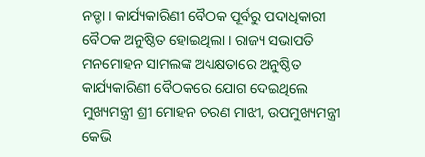ନଡ୍ଡା । କାର୍ଯ୍ୟକାରିଣୀ ବୈଠକ ପୂର୍ବରୁ ପଦାଧିକାରୀ ବୈଠକ ଅନୁଷ୍ଠିତ ହୋଇଥିଲା । ରାଜ୍ୟ ସଭାପତି ମନମୋହନ ସାମଲଙ୍କ ଅଧ୍ୟକ୍ଷତାରେ ଅନୁଷ୍ଠିତ କାର୍ଯ୍ୟକାରିଣୀ ବୈଠକରେ ଯୋଗ ଦେଇଥିଲେ ମୁଖ୍ୟମନ୍ତ୍ରୀ ଶ୍ରୀ ମୋହନ ଚରଣ ମାଝୀ, ଉପମୁଖ୍ୟମନ୍ତ୍ରୀ କେଭି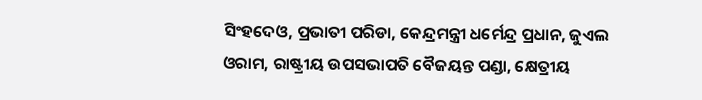ସିଂହଦେଓ, ପ୍ରଭାତୀ ପରିଡା, କେନ୍ଦ୍ରମନ୍ତ୍ରୀ ଧର୍ମେନ୍ଦ୍ର ପ୍ରଧାନ, ଜୁଏଲ ଓରାମ, ରାଷ୍ଟ୍ରୀୟ ଉପସଭାପତି ବୈଜୟନ୍ତ ପଣ୍ଡା, କ୍ଷେତ୍ରୀୟ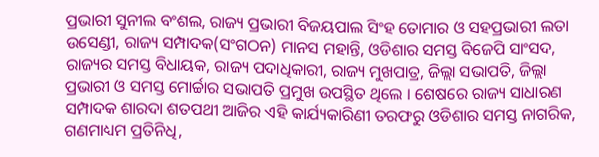ପ୍ରଭାରୀ ସୁନୀଲ ବଂଶଲ, ରାଜ୍ୟ ପ୍ରଭାରୀ ବିଜୟପାଲ ସିଂହ ତୋମାର ଓ ସହପ୍ରଭାରୀ ଲତା ଉସେଣ୍ଡୀ, ରାଜ୍ୟ ସମ୍ପାଦକ(ସଂଗଠନ) ମାନସ ମହାନ୍ତି, ଓଡିଶାର ସମସ୍ତ ବିଜେପି ସାଂସଦ, ରାଜ୍ୟର ସମସ୍ତ ବିଧାୟକ, ରାଜ୍ୟ ପଦାଧିକାରୀ, ରାଜ୍ୟ ମୁଖପାତ୍ର, ଜିଲ୍ଲା ସଭାପତି, ଜିଲ୍ଲା ପ୍ରଭାରୀ ଓ ସମସ୍ତ ମୋର୍ଚ୍ଚାର ସଭାପତି ପ୍ରମୁଖ ଉପସ୍ଥିତ ଥିଲେ । ଶେଷରେ ରାଜ୍ୟ ସାଧାରଣ ସମ୍ପାଦକ ଶାରଦା ଶତପଥୀ ଆଜିର ଏହି କାର୍ଯ୍ୟକାରିଣୀ ତରଫରୁ ଓଡିଶାର ସମସ୍ତ ନାଗରିକ, ଗଣମାଧ୍ୟମ ପ୍ରତିନିଧି,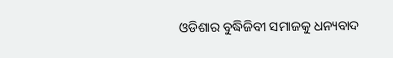ଓଡିଶାର ବୁଦ୍ଧିଜିବୀ ସମାଜକୁ ଧନ୍ୟବାଦ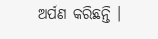ଅର୍ପଣ କରିଛନ୍ତି ।